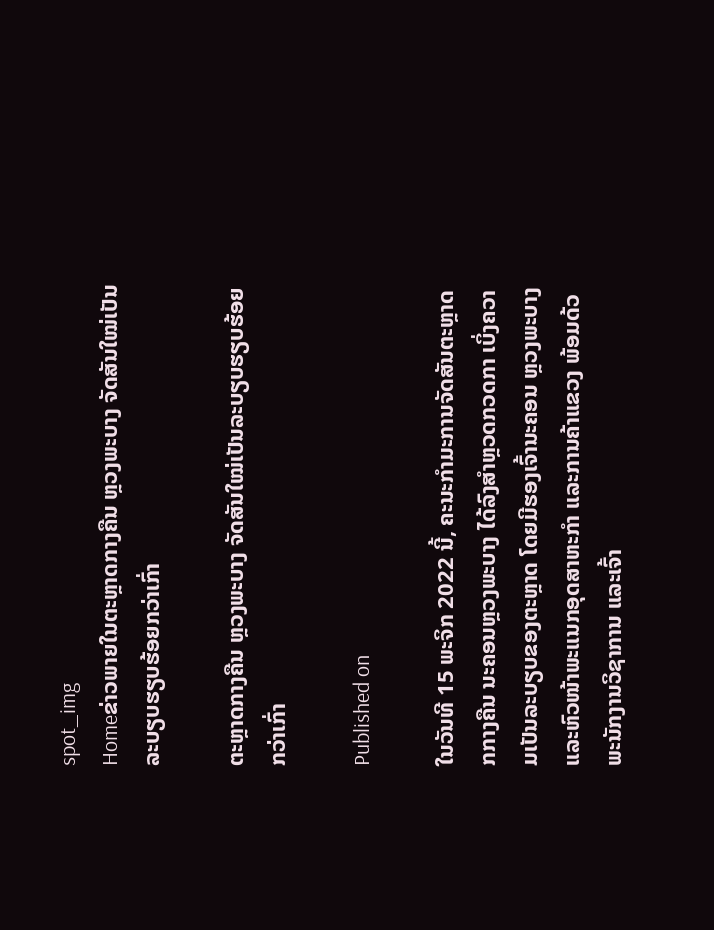spot_img
Homeຂ່າວພາຍໃນຕະຫຼາດກາງຄືນ ຫຼວງພະບາງ ຈັດສັນໃໝ່ເປັນລະບຽບຮຽບຮ້ອຍກວ່າເກົ່າ

ຕະຫຼາດກາງຄືນ ຫຼວງພະບາງ ຈັດສັນໃໝ່ເປັນລະບຽບຮຽບຮ້ອຍກວ່າເກົ່າ

Published on

ໃນວັນທີ 15 ພະຈິກ 2022 ນີ້, ຄະນະກໍາມະການຈັດສັນຕະຫຼາດກກາງຄືນ ນະຄອນຫຼວງພະບາງ ໄດ້ລົງສໍາຫຼວດກວດກາ ເບິ່ງຄວາມເປັນລະບຽບຂອງຕະຫຼາດ ໂດຍມີຮອງເຈົ້ານະຄອນ ຫຼວງພະບາງ ແລະຫົວໜ້າພະແນກອຸດສາຫະກໍາ ແລະການຄ້າແຂວງ ພ້ອມດ້ວພະນັກງານວິຊາການ ແລະເຈົ້າ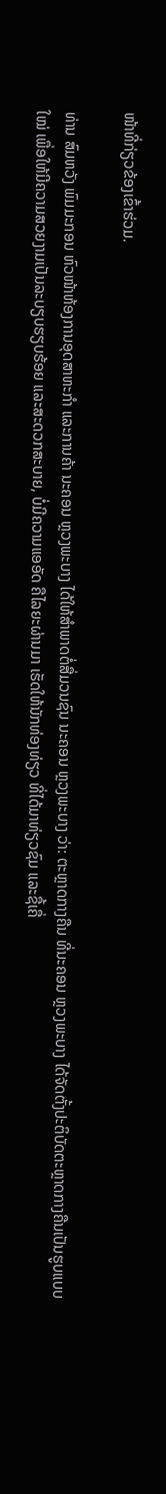ໜ້າທີ່ກ່ຽວຂ້ອງເຂົ້າຮ່ວມ.

ທ່ານ ສົມຫວັງ ພົມມະກອນ ຫົວໜ້າຫ້ອງການອຸດສາຫະກໍາ ແລະການຄ້າ ນະຄອນ ຫຼວງພະບາງ ໄດ້ໃຫ້ສໍາພາດຕໍ່ສື່ມວນຊົນ ນະຄອນ ຫຼວງພະບາງ ວ່າ: ຕະຫຼາດກາງຄືນ ທີ່ນະຄອນ ຫຼວງພະບາງ ໄດ້ຈັດຕັ້ງປະຕິບັດຕະຫຼາດກາງຄືນເປັນຮູບແບບໃໝ່ ເພື່ອໃຫ້ມີຄວາມສວຍງາມເປັນລະບຽບຮຽບຮ້ອຍ ແລະສະດວກສະບາຍ, ບໍ່ມີຄວາມແອອັດ ຄືໄລຍະຜ່ານມາ ເຮັດໃຫ້ນັກທ່ອງທ່ຽວ ທີ່ໄດ້ມາທ່ຽວຊົມ ແລະຊື້ເຄື່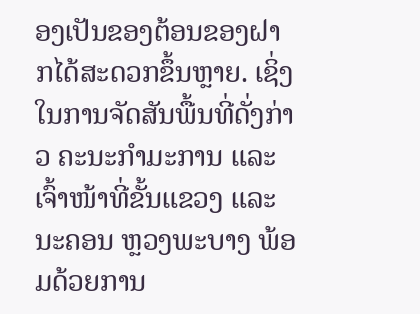ອງເປັນຂອງຕ້ອນຂອງຝາກໄດ້ສະດວກຂຶ້ນຫຼາຍ. ເຊິ່ງໃນການຈັດສັນພື້ນທີ່ດັ່ງກ່າວ ຄະນະກໍາມະການ ແລະເຈົ້າໜ້າທີ່ຂັ້ນແຂວງ ແລະນະຄອນ ຫຼວງພະບາງ ພ້ອມດ້ວຍການ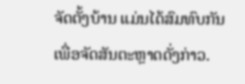ຈັດຕັ້ງບ້ານ ແມ່ນໄດ້ສົມທົບກັນເພື່ອຈັດສັນຕະຫຼາດດັ່ງກ່າວ.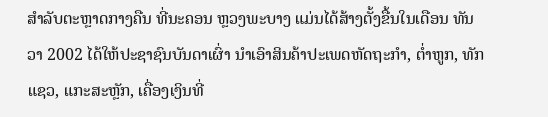ສໍາລັບຕະຫຼາດກາງຄືນ ທີ່ນະຄອນ ຫຼວງພະບາງ ແມ່ນໄດ້ສ້າງຕັ້ງຂື້ນໃນເດືອນ ທັນວາ 2002 ໄດ້ໃຫ້ປະຊາຊົນບັນດາເຜົ່າ ນໍາເອົາສິນຄ້າປະເພດຫັດຖະກໍາ, ຕໍ່າຫູກ, ທັກແຊວ, ແກະສະຫຼັກ, ເຄື່ອງເງິນທີ່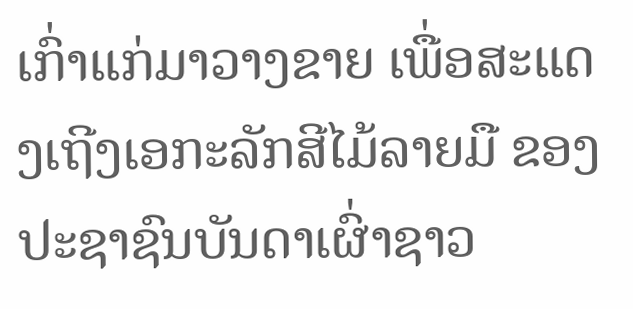ເກົ່າແກ່ມາວາງຂາຍ ເພື່ອສະແດງເຖີງເອກະລັກສີໄມ້ລາຍມື ຂອງປະຊາຊົນບັນດາເຜົ່າຊາວ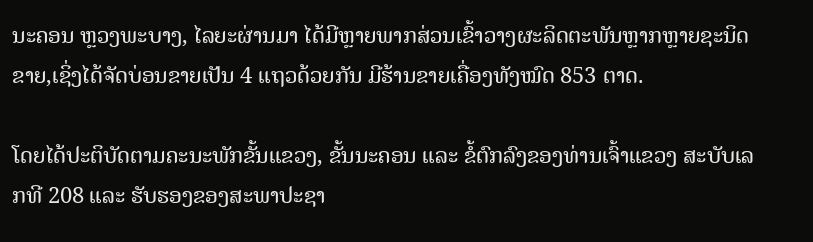ນະຄອນ ຫຼວງພະບາງ, ໄລຍະຜ່ານມາ ໄດ້ມີຫຼາຍພາກສ່ວນເຂົ້າວາງຜະລິດຕະພັນຫຼາກຫຼາຍຊະນິດຂາຍ,ເຊິ່ງໄດ້ຈັດບ່ອນຂາຍເປັນ 4 ແຖວດ້ວຍກັນ ມີຮ້ານຂາຍເຄື່ອງທັງໝົດ 853 ຕາດ.

ໂດຍໄດ້ປະຕິບັດຕາມຄະນະພັກຂັ້ນແຂວງ, ຂັ້ນນະຄອນ ແລະ ຂໍ້ຕົກລົງຂອງທ່ານເຈົ້າແຂວງ ສະບັບເລກທີ 208 ແລະ ຮັບຮອງຂອງສະພາປະຊາ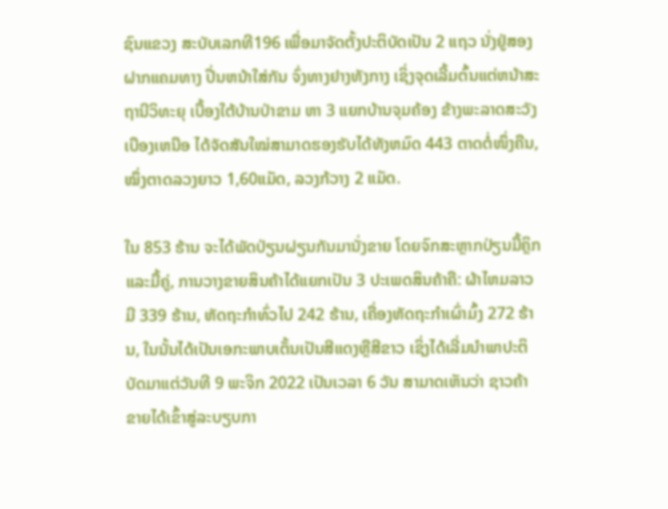ຊົນແຂວງ ສະບັບເລກທີ196 ເພື່ອມາຈັດຕັ້ງປະຕິບັດເປັນ 2 ແຖວ ນັ່ງຢູ່ສອງຝາກແຄມທາງ ປີ່ນຫນ້າໃສ່ກັນ ຈົ່ງທາງຢາງທັງກາງ ເຊິ່ງຈຸດເລີ້ມຕົ້ນແຕ່ຫນ້າສະຖານີວິທະຍຸ ເບື້ອງໃຕ້ບ້ານປ່າຂາມ ຫາ 3 ແຍກບ້ານຈຸມຄ້ອງ ຂ້າງພະລາດສະວັງເບືອງເຫນືອ ໄດ້ຈັດສັນໃໝ່ສາມາດຮອງຮັບໄດ້ທັງຫມົດ 443 ຕາດຕໍ່ໜຶ່ງຄືນ, ໝຶ່ງຕາດລວງຍາວ 1,60ແມັດ, ລວງກ້ວາງ 2 ແມັດ.

ໃນ 853 ຮ້ານ ຈະໄດ້ພັດປ່ຽນຝຽນກັນມານັ່ງຂາຍ ໂດຍຈົກສະຫຼາກປ່ຽນມື້ຄຼິກ ແລະມື້ຄູ່, ການວາງຂາຍສິນຄ້າໄດ້ແຍກເປັນ 3 ປະເພດສິນຄ້າຄື: ຜ້າໄຫມລາວມີ 339 ຮ້ານ, ຫັດຖະກໍາທົ່ວໄປ 242 ຮ້ານ, ເຄື່ອງຫັດຖະກໍາເຜົ່າມົ້ງ 272 ຮ້ານ, ໃນນັ້ນໄດ້ເປັນເອກະພາບເຕັ້ນເປັນສີແດງຫຼືສີຂາວ ເຊິ່ງໄດ້ເລີ່ມນໍາພາປະຕິບັດມາແຕ່ວັນທີ 9 ພະຈິກ 2022 ເປັນເວລາ 6 ວັນ ສາມາດເຫັນວ່າ ຊາວຄ້າຂາຍໄດ້ເຂົ້າສູ່ລະບຽບກາ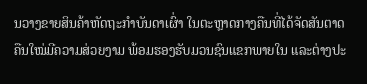ນວາງຂາຍສິນຄ້າຫັດຖະກໍາບັນດາເຜົ່າ ໃນຕະຫຼາດກາງຄືນທີ່ໄດ້ຈັດສັນຕາດຄືນໃໝ່ມີຄວາມສ່ວຍງາມ ພ້ອມຮອງຮັບມວນຊົນແຂກພາຍໃນ ແລະຕ່າງປະ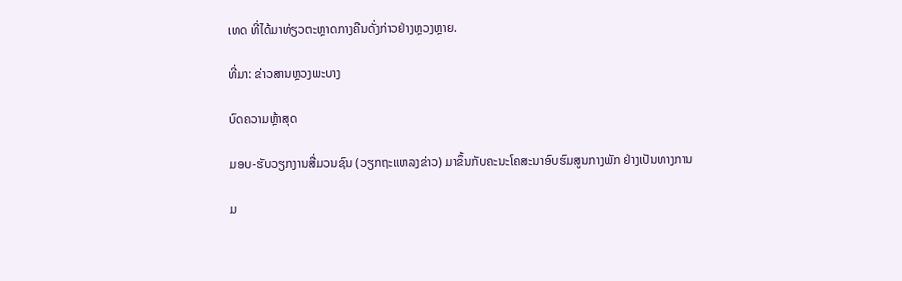ເທດ ທີ່ໄດ້ມາທ່ຽວຕະຫຼາດກາງຄືນດັ່ງກ່າວຢ່າງຫຼວງຫຼາຍ.

ທີ່ມາ: ຂ່າວສານຫຼວງພະບາງ

ບົດຄວາມຫຼ້າສຸດ

ມອບ-ຮັບວຽກງານສື່ມວນຊົນ (ວຽກຖະແຫລງຂ່າວ) ມາຂຶ້ນກັບຄະນະໂຄສະນາອົບຮົມສູນກາງພັກ ຢ່າງເປັນທາງການ

ມ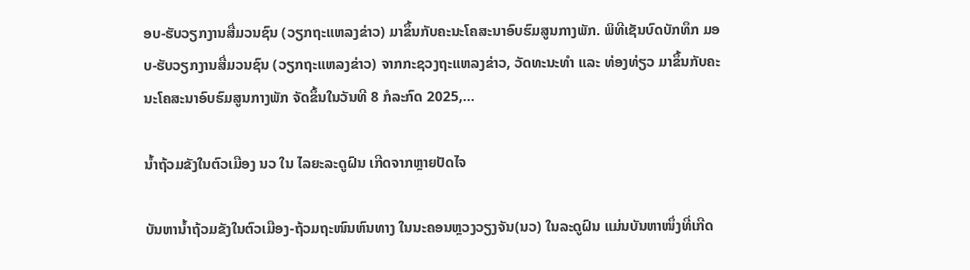ອບ-ຮັບວຽກງານສື່ມວນຊົນ (ວຽກຖະແຫລງຂ່າວ) ມາຂຶ້ນກັບຄະນະໂຄສະນາອົບຮົມສູນກາງພັກ. ພິທີເຊັນບົດບັກທຶກ ມອບ-ຮັບວຽກງານສື່ມວນຊົນ (ວຽກຖະແຫລງຂ່າວ) ຈາກກະຊວງຖະແຫລງຂ່າວ, ວັດທະນະທຳ ແລະ ທ່ອງທ່ຽວ ມາຂຶ້ນກັບຄະນະໂຄສະນາອົບຮົມສູນກາງພັກ ຈັດຂຶ້ນໃນວັນທີ 8 ກໍລະກົດ 2025,...

ນໍ້າຖ້ວມຂັງໃນຕົວເມືອງ ນວ ໃນ ໄລຍະລະດູຝົນ ເກີດຈາກຫຼາຍປັດໄຈ

ບັນຫານ້ຳຖ້ວມຂັງໃນຕົວເມືອງ-ຖ້ວມຖະໜົນຫົນທາງ ໃນນະຄອນຫຼວງວຽງຈັນ(ນວ) ໃນລະດູຝົນ ແມ່ນບັນຫາໜຶ່ງທີ່ເກີດ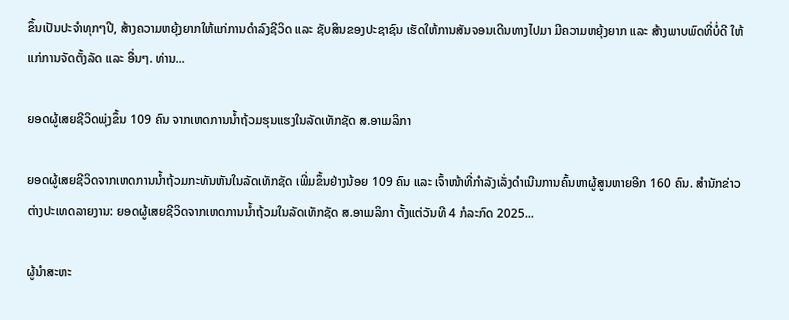ຂຶ້ນເປັນປະຈຳທຸກໆປີ, ສ້າງຄວາມຫຍຸ້ງຍາກໃຫ້ແກ່ການດໍາລົງຊີວິດ ແລະ ຊັບສິນຂອງປະຊາຊົນ ເຮັດໃຫ້ການສັນຈອນເດີນທາງໄປມາ ມີຄວາມຫຍຸ້ງຍາກ ແລະ ສ້າງພາບພົດທີ່ບໍ່ດີ ໃຫ້ແກ່ການຈັດຕັ້ງລັດ ແລະ ອື່ນໆ. ທ່ານ...

ຍອດຜູ້ເສຍຊີວິດພຸ່ງຂຶ້ນ 109 ຄົນ ຈາກເຫດການນ້ຳຖ້ວມຮຸນແຮງໃນລັດເທັກຊັດ ສ.ອາເມລິກາ

ຍອດຜູ້ເສຍຊີວິດຈາກເຫດການນ້ຳຖ້ວມກະທັນຫັນໃນລັດເທັກຊັດ ເພີ່ມຂຶ້ນຢ່າງນ້ອຍ 109 ຄົນ ແລະ ເຈົ້າໜ້າທີ່ກຳລັງເລັ່ງດຳເນີນການຄົ້ນຫາຜູ້ສູນຫາຍອີກ 160 ຄົນ. ສຳນັກຂ່າວຕ່າງປະເທດລາຍງານ: ຍອດຜູ້ເສຍຊີວິດຈາກເຫດການນ້ຳຖ້ວມໃນລັດເທັກຊັດ ສ.ອາເມລິກາ ຕັ້ງແຕ່ວັນທີ 4 ກໍລະກົດ 2025...

ຜູ້ນຳສະຫະ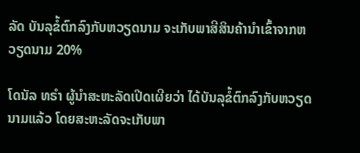ລັດ ບັນລຸຂໍ້ຕົກລົງກັບຫວຽດນາມ ຈະເກັບພາສີສິນຄ້ານຳເຂົ້າຈາກຫວຽດນາມ 20%

ໂດນັລ ທຣຳ ຜູ້ນຳສະຫະລັດເປີດເຜີຍວ່າ ໄດ້ບັນລຸຂໍ້ຕົກລົງກັບຫວຽດນາມແລ້ວ ໂດຍສະຫະລັດຈະເກັບພາ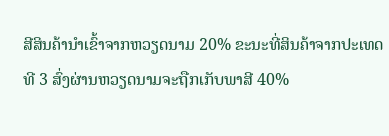ສີສິນຄ້ານຳເຂົ້າຈາກຫວຽດນາມ 20% ຂະນະທີ່ສິນຄ້າຈາກປະເທດທີ 3 ສົ່ງຜ່ານຫວຽດນາມຈະຖືກເກັບພາສີ 40%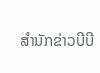ສຳນັກຂ່າວບີບີ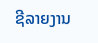ຊີລາຍງານ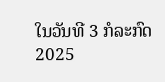ໃນວັນທີ 3 ກໍລະກົດ 2025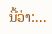ນີ້ວ່າ:...